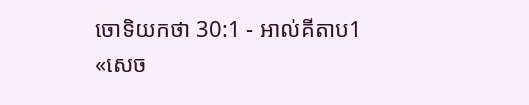ចោទិយកថា 30:1 - អាល់គីតាប1 «សេច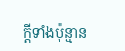ក្តីទាំងប៉ុន្មាន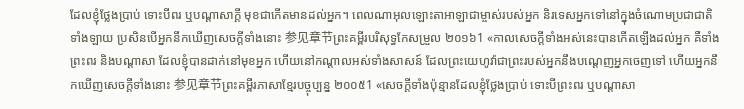ដែលខ្ញុំថ្លែងប្រាប់ ទោះបីពរ ឬបណ្តាសាក្តី មុខជាកើតមានដល់អ្នក។ ពេលណាអុលឡោះតាអាឡាជាម្ចាស់របស់អ្នក និរទេសអ្នកទៅនៅក្នុងចំណោមប្រជាជាតិទាំងឡាយ ប្រសិនបើអ្នកនឹកឃើញសេចក្តីទាំងនោះ 参见章节ព្រះគម្ពីរបរិសុទ្ធកែសម្រួល ២០១៦1 «កាលសេចក្ដីទាំងអស់នេះបានកើតឡើងដល់អ្នក គឺទាំងព្រះពរ និងបណ្ដាសា ដែលខ្ញុំបានដាក់នៅមុខអ្នក ហើយនៅកណ្ដាលអស់ទាំងសាសន៍ ដែលព្រះយេហូវ៉ាជាព្រះរបស់អ្នកនឹងបណ្ដេញអ្នកចេញទៅ ហើយអ្នកនឹកឃើញសេចក្ដីទាំងនោះ 参见章节ព្រះគម្ពីរភាសាខ្មែរបច្ចុប្បន្ន ២០០៥1 «សេចក្ដីទាំងប៉ុន្មានដែលខ្ញុំថ្លែងប្រាប់ ទោះបីព្រះពរ ឬបណ្ដាសា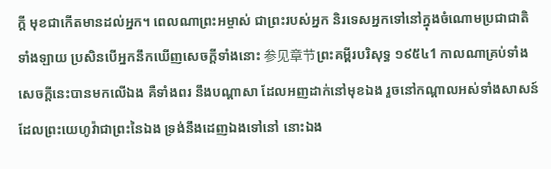ក្ដី មុខជាកើតមានដល់អ្នក។ ពេលណាព្រះអម្ចាស់ ជាព្រះរបស់អ្នក និរទេសអ្នកទៅនៅក្នុងចំណោមប្រជាជាតិទាំងឡាយ ប្រសិនបើអ្នកនឹកឃើញសេចក្ដីទាំងនោះ 参见章节ព្រះគម្ពីរបរិសុទ្ធ ១៩៥៤1 កាលណាគ្រប់ទាំងសេចក្ដីនេះបានមកលើឯង គឺទាំងពរ នឹងបណ្តាសា ដែលអញដាក់នៅមុខឯង រួចនៅកណ្តាលអស់ទាំងសាសន៍ ដែលព្រះយេហូវ៉ាជាព្រះនៃឯង ទ្រង់នឹងដេញឯងទៅនៅ នោះឯង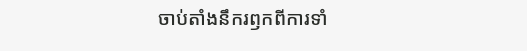ចាប់តាំងនឹករឭកពីការទាំ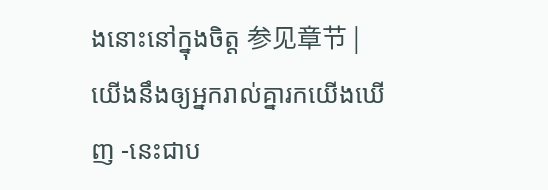ងនោះនៅក្នុងចិត្ត 参见章节 |
យើងនឹងឲ្យអ្នករាល់គ្នារកយើងឃើញ -នេះជាប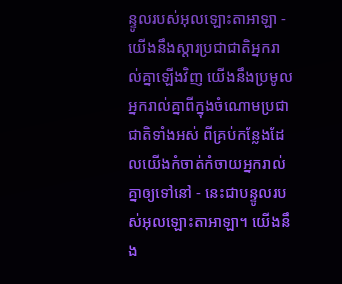ន្ទូលរបស់អុលឡោះតាអាឡា - យើងនឹងស្ដារប្រជាជាតិអ្នករាល់គ្នាឡើងវិញ យើងនឹងប្រមូលអ្នករាល់គ្នាពីក្នុងចំណោមប្រជាជាតិទាំងអស់ ពីគ្រប់កន្លែងដែលយើងកំចាត់កំចាយអ្នករាល់គ្នាឲ្យទៅនៅ - នេះជាបន្ទូលរបស់អុលឡោះតាអាឡា។ យើងនឹង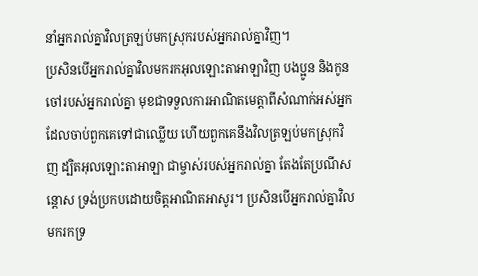នាំអ្នករាល់គ្នាវិលត្រឡប់មកស្រុករបស់អ្នករាល់គ្នាវិញ។
ប្រសិនបើអ្នករាល់គ្នាវិលមករកអុលឡោះតាអាឡាវិញ បងប្អូន និងកូនចៅរបស់អ្នករាល់គ្នា មុខជាទទួលការអាណិតមេត្តាពីសំណាក់អស់អ្នកដែលចាប់ពួកគេទៅជាឈ្លើយ ហើយពួកគេនឹងវិលត្រឡប់មកស្រុកវិញ ដ្បិតអុលឡោះតាអាឡា ជាម្ចាស់របស់អ្នករាល់គ្នា តែងតែប្រណីសន្តោស ទ្រង់ប្រកបដោយចិត្តអាណិតអាសូរ។ ប្រសិនបើអ្នករាល់គ្នាវិលមករកទ្រ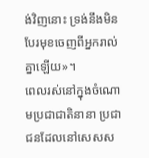ង់វិញនោះ ទ្រង់នឹងមិនបែរមុខចេញពីអ្នករាល់គ្នាឡើយ»។
ពេលរស់នៅក្នុងចំណោមប្រជាជាតិនានា ប្រជាជនដែលនៅសេសស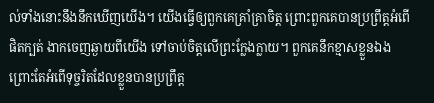ល់ទាំងនោះនឹងនឹកឃើញយើង។ យើងធ្វើឲ្យពួកគេគ្រាំគ្រាចិត្ត ព្រោះពួកគេបានប្រព្រឹត្តអំពើផិតក្បត់ ងាកចេញឆ្ងាយពីយើង ទៅចាប់ចិត្តលើព្រះក្លែងក្លាយ។ ពួកគេនឹកខ្មាសខ្លួនឯង ព្រោះតែអំពើទុច្ចរិតដែលខ្លួនបានប្រព្រឹត្ត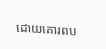ដោយគោរពប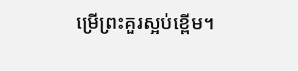ម្រើព្រះគួរស្អប់ខ្ពើម។